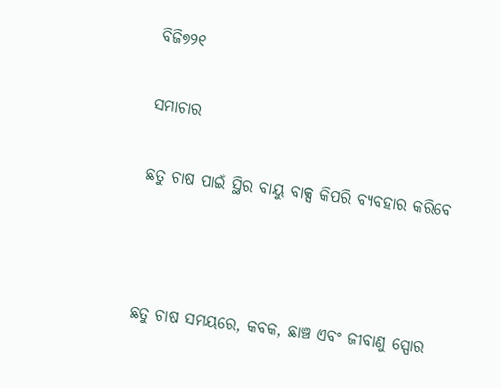ବିଜି୭୨୧

ସମାଚାର

ଛତୁ ଚାଷ ପାଇଁ ସ୍ଥିର ବାୟୁ ବାକ୍ସ କିପରି ବ୍ୟବହାର କରିବେ



ଛତୁ ଚାଷ ସମୟରେ, କବକ, ଛାଞ୍ଚ ଏବଂ ଜୀବାଣୁ ସ୍ପୋର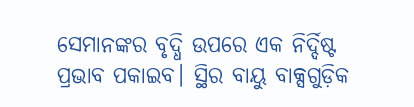ସେମାନଙ୍କର ବୃଦ୍ଧି ଉପରେ ଏକ ନିର୍ଦ୍ଦିଷ୍ଟ ପ୍ରଭାବ ପକାଇବ। ସ୍ଥିର ବାୟୁ ବାକ୍ସଗୁଡ଼ିକ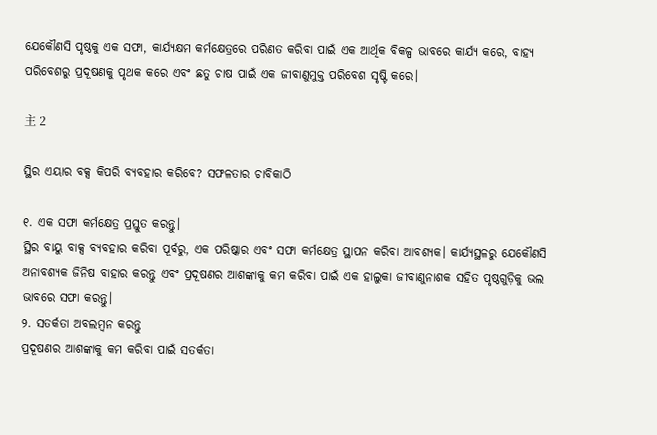ଯେକୌଣସି ପୃଷ୍ଠକୁ ଏକ ସଫା, କାର୍ଯ୍ୟକ୍ଷମ କର୍ମକ୍ଷେତ୍ରରେ ପରିଣତ କରିବା ପାଇଁ ଏକ ଆର୍ଥିକ ବିକଳ୍ପ ଭାବରେ କାର୍ଯ୍ୟ କରେ, ବାହ୍ୟ ପରିବେଶରୁ ପ୍ରଦୂଷଣକୁ ପୃଥକ କରେ ଏବଂ ଛତୁ ଚାଷ ପାଇଁ ଏକ ଜୀବାଣୁମୁକ୍ତ ପରିବେଶ ସୃଷ୍ଟି କରେ।

主 2

ସ୍ଥିର ଏୟାର ବକ୍ସ କିପରି ବ୍ୟବହାର କରିବେ? ସଫଳତାର ଚାବିକାଠି

୧. ଏକ ସଫା କର୍ମକ୍ଷେତ୍ର ପ୍ରସ୍ତୁତ କରନ୍ତୁ।
ସ୍ଥିର ବାୟୁ ବାକ୍ସ ବ୍ୟବହାର କରିବା ପୂର୍ବରୁ, ଏକ ପରିଷ୍କାର ଏବଂ ସଫା କର୍ମକ୍ଷେତ୍ର ସ୍ଥାପନ କରିବା ଆବଶ୍ୟକ। କାର୍ଯ୍ୟସ୍ଥଳରୁ ଯେକୌଣସି ଅନାବଶ୍ୟକ ଜିନିଷ ବାହାର କରନ୍ତୁ ଏବଂ ପ୍ରଦୂଷଣର ଆଶଙ୍କାକୁ କମ କରିବା ପାଇଁ ଏକ ହାଲୁକା ଜୀବାଣୁନାଶକ ସହିତ ପୃଷ୍ଠଗୁଡ଼ିକୁ ଭଲ ଭାବରେ ସଫା କରନ୍ତୁ।
୨. ସତର୍କତା ଅବଲମ୍ବନ କରନ୍ତୁ
ପ୍ରଦୂଷଣର ଆଶଙ୍କାକୁ କମ କରିବା ପାଇଁ ସତର୍କତା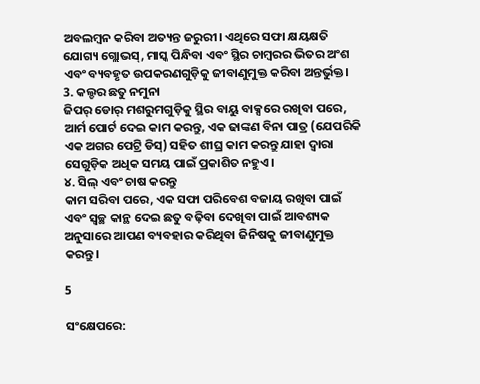ଅବଲମ୍ବନ କରିବା ଅତ୍ୟନ୍ତ ଜରୁରୀ। ଏଥିରେ ସଫା କ୍ଷୟକ୍ଷତି ଯୋଗ୍ୟ ଗ୍ଲୋଭସ୍, ମାସ୍କ ପିନ୍ଧିବା ଏବଂ ସ୍ଥିର ଚାମ୍ବରର ଭିତର ଅଂଶ ଏବଂ ବ୍ୟବହୃତ ଉପକରଣଗୁଡ଼ିକୁ ଜୀବାଣୁମୁକ୍ତ କରିବା ଅନ୍ତର୍ଭୁକ୍ତ।
3. କଲ୍ଚର ଛତୁ ନମୁନା
ଜିପର୍ ଡୋର୍ ମଶରୁମଗୁଡ଼ିକୁ ସ୍ଥିର ବାୟୁ ବାକ୍ସରେ ରଖିବା ପରେ, ଆର୍ମ ପୋର୍ଟ ଦେଇ କାମ କରନ୍ତୁ, ଏକ ଢାଙ୍କଣ ବିନା ପାତ୍ର (ଯେପରିକି ଏକ ଅଗର ପେଟ୍ରି ଡିସ୍) ସହିତ ଶୀଘ୍ର କାମ କରନ୍ତୁ ଯାହା ଦ୍ଵାରା ସେଗୁଡ଼ିକ ଅଧିକ ସମୟ ପାଇଁ ପ୍ରକାଶିତ ନହୁଏ।
୪. ସିଲ୍ ଏବଂ ଚାଷ କରନ୍ତୁ
କାମ ସରିବା ପରେ, ଏକ ସଫା ପରିବେଶ ବଜାୟ ରଖିବା ପାଇଁ ଏବଂ ସ୍ୱଚ୍ଛ କାନ୍ଥ ଦେଇ ଛତୁ ବଢ଼ିବା ଦେଖିବା ପାଇଁ ଆବଶ୍ୟକ ଅନୁସାରେ ଆପଣ ବ୍ୟବହାର କରିଥିବା ଜିନିଷକୁ ଜୀବାଣୁମୁକ୍ତ କରନ୍ତୁ।

5

ସଂକ୍ଷେପରେ: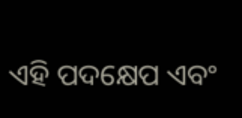ଏହି ପଦକ୍ଷେପ ଏବଂ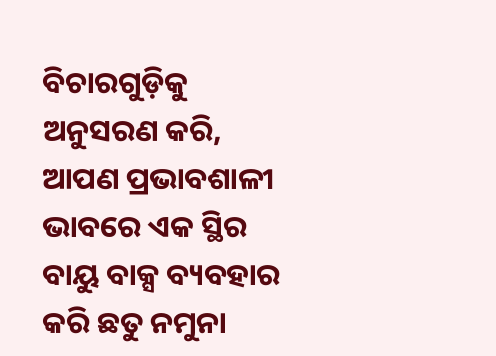ବିଚାରଗୁଡ଼ିକୁ ଅନୁସରଣ କରି, ଆପଣ ପ୍ରଭାବଶାଳୀ ଭାବରେ ଏକ ସ୍ଥିର ବାୟୁ ବାକ୍ସ ବ୍ୟବହାର କରି ଛତୁ ନମୁନା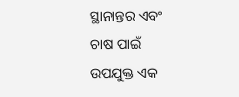ସ୍ଥାନାନ୍ତର ଏବଂ ଚାଷ ପାଇଁ ଉପଯୁକ୍ତ ଏକ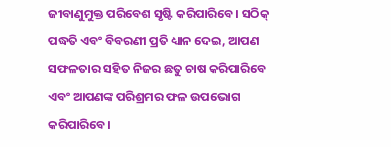ଜୀବାଣୁମୁକ୍ତ ପରିବେଶ ସୃଷ୍ଟି କରିପାରିବେ। ସଠିକ୍ ପଦ୍ଧତି ଏବଂ ବିବରଣୀ ପ୍ରତି ଧ୍ୟାନ ଦେଇ, ଆପଣ ସଫଳତାର ସହିତ ନିଜର ଛତୁ ଚାଷ କରିପାରିବେ ଏବଂ ଆପଣଙ୍କ ପରିଶ୍ରମର ଫଳ ଉପଭୋଗ କରିପାରିବେ।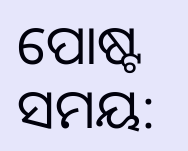ପୋଷ୍ଟ ସମୟ: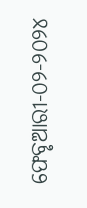ଫେବୃଆରୀ-୦୨-୨୦୨୪